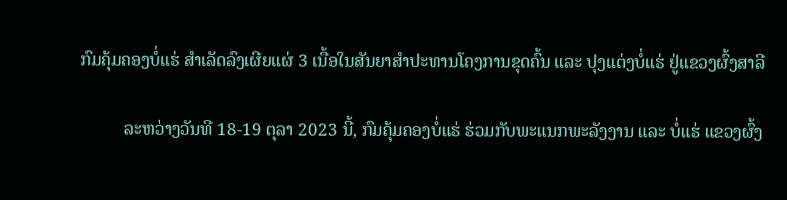ກົມຄຸ້ມຄອງບໍ່ແຮ່ ສຳເລັດລົງເຜີຍແຜ່ 3 ເນື້ອໃນສັນຍາສຳປະທານໂຄງການຂຸດຄົ້ນ ແລະ ປຸງແຕ່ງບໍ່ແຮ່ ຢູ່ແຂວງຜົ້ງສາລີ

          ລະຫວ່າງວັນທີ 18-19 ຕຸລາ 2023 ນີ້, ກົມຄຸ້ມຄອງບໍ່ແຮ່ ຮ່ວມກັບພະແນກພະລັງງານ ແລະ ບໍ່ແຮ່ ແຂວງຜົ້ງ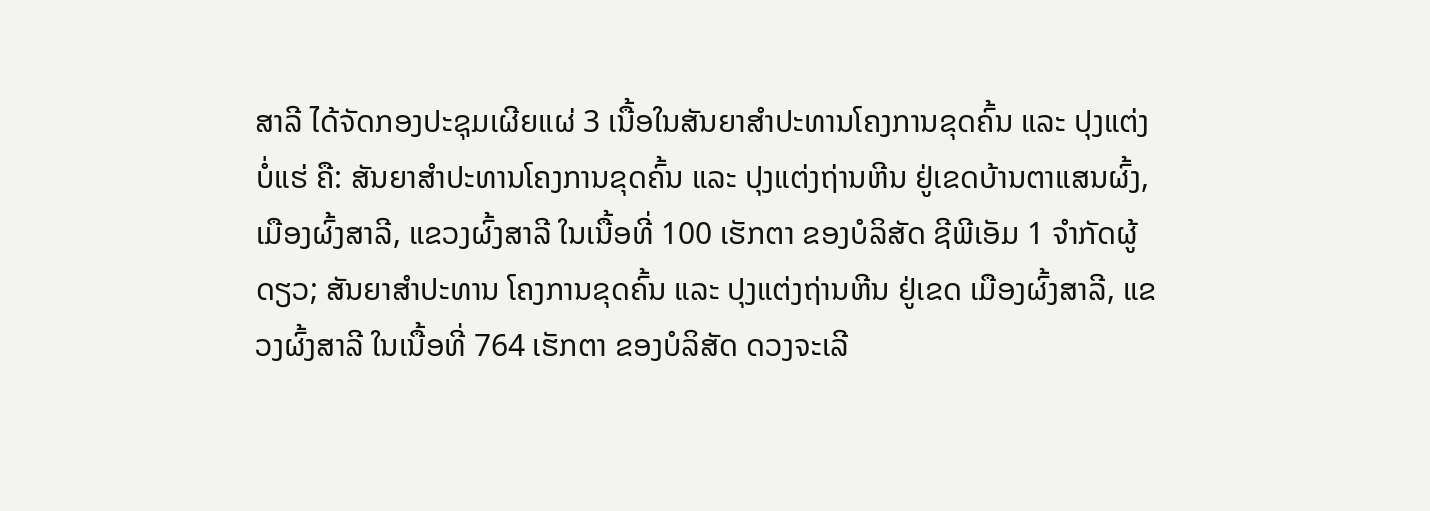ສາລີ ໄດ້ຈັດກອງປະຊຸມເຜີຍແຜ່ 3 ເນື້ອໃນສັນຍາສຳປະທານໂຄງການຂຸດຄົ້ນ ແລະ ປຸງແຕ່ງບໍ່ແຮ່ ຄື: ສັນຍາສຳປະທານໂຄງການຂຸດຄົ້ນ ແລະ ປຸງແຕ່ງຖ່ານຫີນ ຢູ່ເຂດບ້ານຕາແສນຜົ້ງ, ເມືອງຜົ້ງສາລີ, ແຂວງຜົ້ງສາລີ ໃນເນື້ອທີ່ 100 ເຮັກຕາ ຂອງບໍລິສັດ ຊີພີເອັມ 1 ຈໍາກັດຜູ້ດຽວ; ສັນຍາສຳປະທານ ໂຄງການຂຸດຄົ້ນ ແລະ ປຸງແຕ່ງຖ່ານຫີນ ຢູ່ເຂດ ເມືອງຜົ້ງສາລີ, ແຂວງຜົ້ງສາລີ ໃນເນື້ອທີ່ 764 ເຮັກຕາ ຂອງບໍລິສັດ ດວງຈະເລີ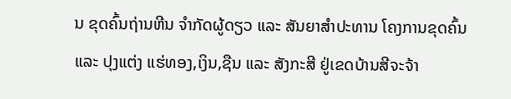ນ ຂຸດຄົ້ນຖ່ານຫີນ ຈຳກັດຜູ້ດຽວ ແລະ ສັນຍາສຳປະທານ ໂຄງການຂຸດຄົ້ນ ແລະ ປຸງແຕ່ງ ແຮ່ທອງ,ເງິນ,ຊືນ ແລະ ສັງກະສີ ຢູ່ເຂດບ້ານສີຈະຈ້າ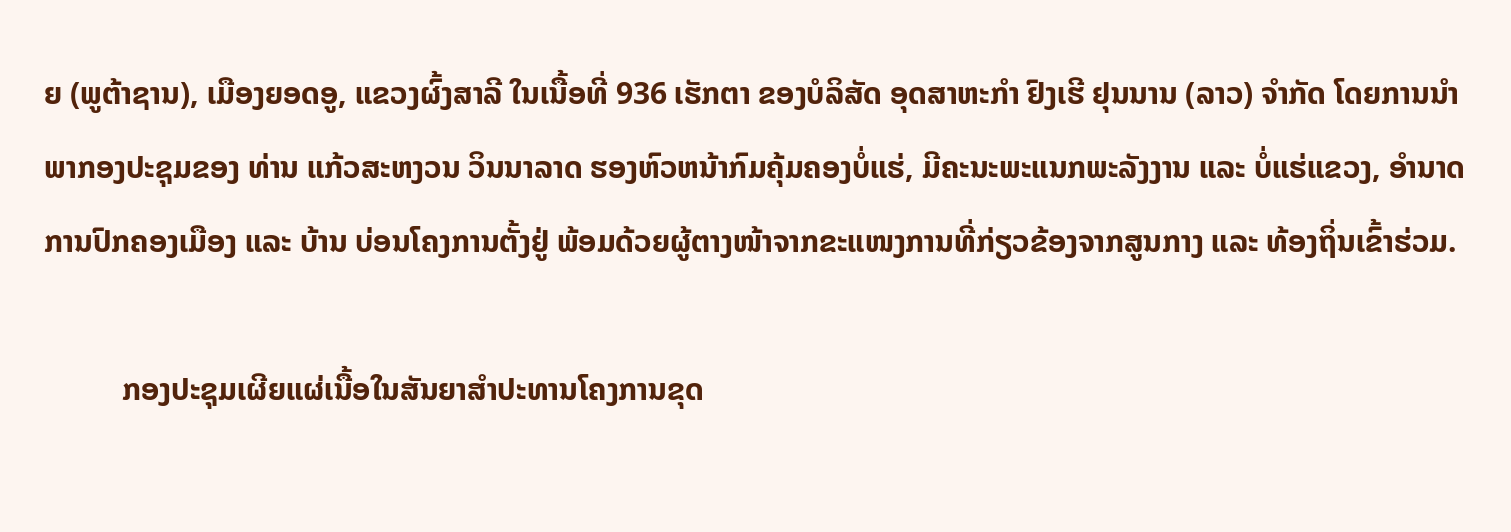ຍ (ພູຕ້າຊານ), ເມືອງຍອດອູ, ແຂວງຜົ້ງສາລີ ໃນເນື້ອທີ່ 936 ເຮັກຕາ ຂອງບໍລິສັດ ອຸດສາຫະກໍາ ຢົງເຮີ ຢຸນນານ (ລາວ) ຈໍາກັດ ໂດຍການນຳພາກອງປະຊຸມຂອງ ທ່ານ ແກ້ວສະຫງວນ ວິນນາລາດ ຮອງຫົວຫນ້າກົມຄຸ້ມຄອງບໍ່ແຮ່, ມີຄະນະພະແນກພະລັງງານ ແລະ ບໍ່ແຮ່ແຂວງ, ອຳນາດການປົກຄອງເມືອງ ແລະ ບ້ານ ບ່ອນໂຄງການຕັ້ງຢູ່ ພ້ອມດ້ວຍຜູ້ຕາງໜ້າຈາກຂະແໜງການທີ່ກ່ຽວຂ້ອງຈາກສູນກາງ ແລະ ທ້ອງຖິ່ນເຂົ້າຮ່ວມ.

          ກອງປະຊຸມເຜີຍແຜ່ເນື້ອໃນສັນຍາສຳປະທານໂຄງການຂຸດ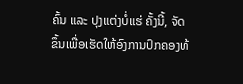ຄົ້ນ ແລະ ປຸງແຕ່ງບໍ່ແຮ່ ຄັ້ງນີ້, ຈັດຂຶ້ນເພື່ອເຮັດໃຫ້ອົງການປົກຄອງທ້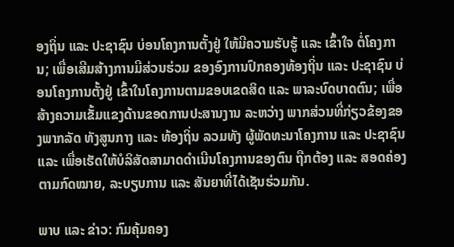ອງຖິ່ນ ແລະ ປະຊາຊົນ ບ່ອນໂຄງການຕັ້ງຢູ່ ໃຫ້ມີຄວາມຮັບຮູ້ ແລະ ເຂົ້າໃຈ ຕໍ່ໂຄງການ; ເພື່ອເສີມສ້າງການມີສ່ວນຮ່ວມ ຂອງອົງການປົກຄອງທ້ອງຖິ່ນ ແລະ ປະຊາຊົນ ບ່ອນໂຄງການຕັ້ງຢູ່ ເຂົ້າໃນໂຄງການຕາມຂອບເຂດສິດ ແລະ ພາລະບົດບາດຕົນ; ເພື່ອສ້າງຄວາມເຂັ້ມແຂງດ້ານຂອດການປະສານງານ ລະຫວ່າງ ພາກສ່ວນທີ່ກ່ຽວຂ້ອງຂອງພາກລັດ ທັງສູນກາງ ແລະ ທ້ອງຖິ່ນ ລວມທັງ ຜູ້ພັດທະນາໂຄງການ ແລະ ປະຊາຊົນ ແລະ ເພື່ອເຮັດໃຫ້ບໍລິສັດສາມາດດຳເນີນໂຄງການຂອງຕົນ ຖືກຕ້ອງ ແລະ ສອດຄ່ອງຕາມກົດໝາຍ, ລະບຽບການ ແລະ ສັນຍາທີ່ໄດ້ເຊັນຮ່ວມກັນ.

ພາບ ແລະ ຂ່າວ: ກົມຄຸ້ມຄອງ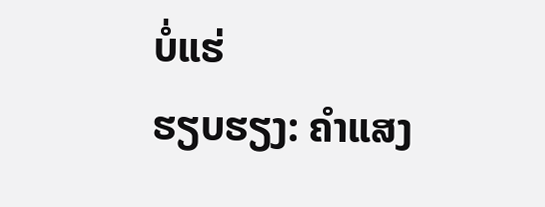ບໍ່ແຮ່
ຮຽບຮຽງ: ຄຳແສງ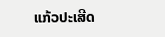ແກ້ວປະເສີດ